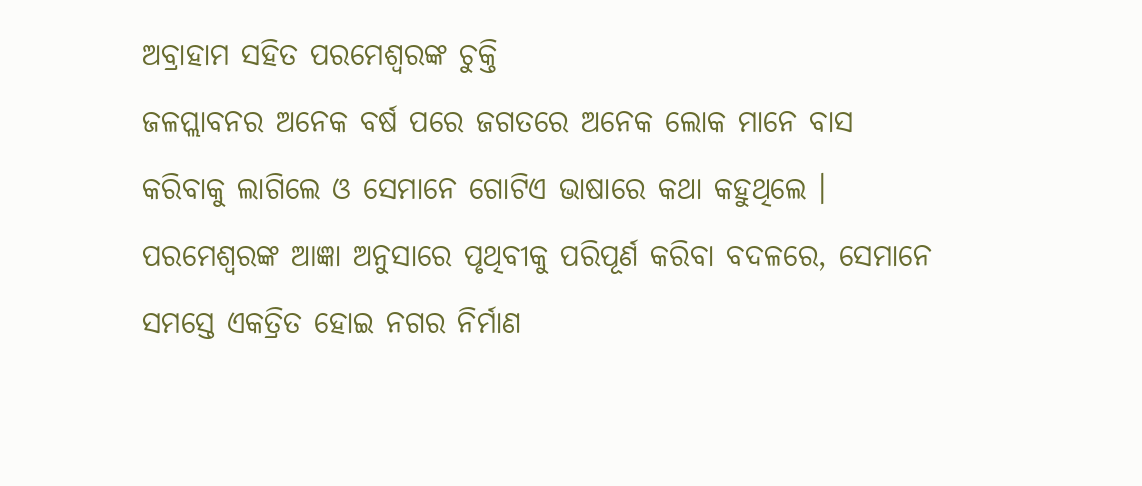ଅବ୍ରାହାମ ସହିତ ପରମେଶ୍ଵରଙ୍କ ଚୁକ୍ତି
ଜଳପ୍ଲାବନର ଅନେକ ବର୍ଷ ପରେ ଜଗତରେ ଅନେକ ଲୋକ ମାନେ ବାସ କରିବାକୁ ଲାଗିଲେ ଓ ସେମାନେ ଗୋଟିଏ ଭାଷାରେ କଥା କହୁଥିଲେ । ପରମେଶ୍ଵରଙ୍କ ଆଜ୍ଞା ଅନୁସାରେ ପୃଥିବୀକୁ ପରିପୂର୍ଣ କରିବା ବଦଳରେ, ସେମାନେ ସମସ୍ତେ ଏକତ୍ରିତ ହୋଇ ନଗର ନିର୍ମାଣ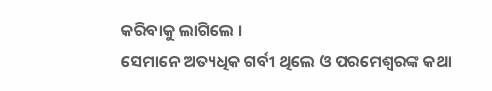କରିବାକୁ ଲାଗିଲେ ।
ସେମାନେ ଅତ୍ୟଧିକ ଗର୍ବୀ ଥିଲେ ଓ ପରମେଶ୍ଵରଙ୍କ କଥା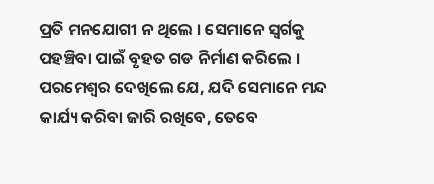ପ୍ରତି ମନଯୋଗୀ ନ ଥିଲେ । ସେମାନେ ସ୍ଵର୍ଗକୁ ପହଞ୍ଚିବା ପାଇଁ ବୃହତ ଗଡ ନିର୍ମାଣ କରିଲେ । ପରମେଶ୍ଵର ଦେଖିଲେ ଯେ, ଯଦି ସେମାନେ ମନ୍ଦ କାର୍ଯ୍ୟ କରିବା ଜାରି ରଖିବେ, ତେବେ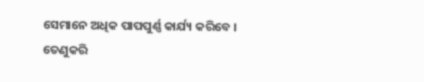ସେମାନେ ଅଧିକ ପାପପୁର୍ଣ୍ଣ କାର୍ଯ୍ୟ କରିବେ ।
ତେଣୁକରି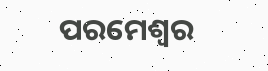ପରମେଶ୍ଵର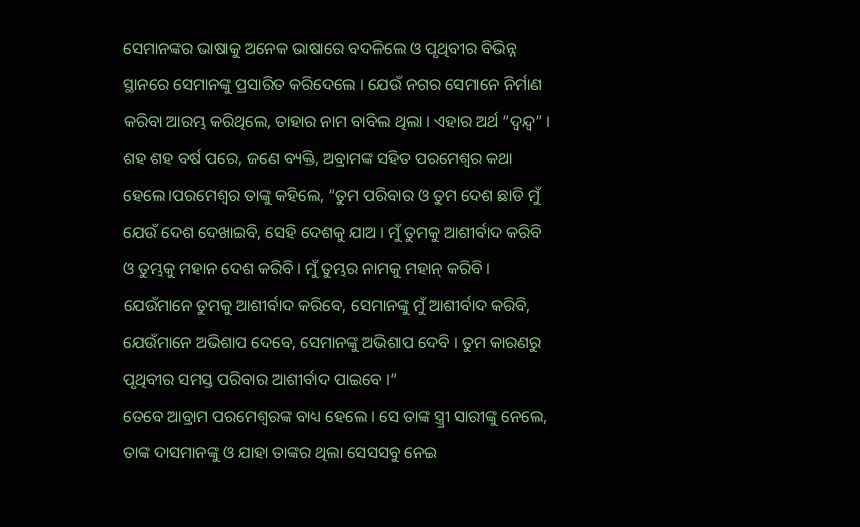ସେମାନଙ୍କର ଭାଷାକୁ ଅନେକ ଭାଷାରେ ବଦଳିଲେ ଓ ପୃଥିବୀର ବିଭିନ୍ନ ସ୍ଥାନରେ ସେମାନଙ୍କୁ ପ୍ରସାରିତ କରିଦେଲେ । ଯେଉଁ ନଗର ସେମାନେ ନିର୍ମାଣ କରିବା ଆରମ୍ଭ କରିଥିଲେ, ତାହାର ନାମ ବାବିଲ ଥିଲା । ଏହାର ଅର୍ଥ “ଦ୍ୱନ୍ଦ୍ୱ” ।
ଶହ ଶହ ବର୍ଷ ପରେ, ଜଣେ ବ୍ୟକ୍ତି, ଅବ୍ରାମଙ୍କ ସହିତ ପରମେଶ୍ଵର କଥା ହେଲେ।ପରମେଶ୍ଵର ତାଙ୍କୁ କହିଲେ, “ତୁମ ପରିବାର ଓ ତୁମ ଦେଶ ଛାଡି ମୁଁ ଯେଉଁ ଦେଶ ଦେଖାଇବି, ସେହି ଦେଶକୁ ଯାଅ । ମୁଁ ତୁମକୁ ଆଶୀର୍ବାଦ କରିବି ଓ ତୁମ୍ଭକୁ ମହାନ ଦେଶ କରିବି । ମୁଁ ତୁମ୍ଭର ନାମକୁ ମହାନ୍ କରିବି । ଯେଉଁମାନେ ତୁମକୁ ଆଶୀର୍ବାଦ କରିବେ, ସେମାନଙ୍କୁ ମୁଁ ଆଶୀର୍ବାଦ କରିବି, ଯେଉଁମାନେ ଅଭିଶାପ ଦେବେ, ସେମାନଙ୍କୁ ଅଭିଶାପ ଦେବି । ତୁମ କାରଣରୁ ପୃଥିବୀର ସମସ୍ତ ପରିବାର ଆଶୀର୍ବାଦ ପାଇବେ ।“
ତେବେ ଆବ୍ରାମ ପରମେଶ୍ଵରଙ୍କ ବାଧ୍ୟ ହେଲେ । ସେ ତାଙ୍କ ସ୍ତ୍ର୍ରୀ ସାରୀଙ୍କୁ ନେଲେ, ତାଙ୍କ ଦାସମାନଙ୍କୁ ଓ ଯାହା ତାଙ୍କର ଥିଲା ସେସସବୁ ନେଇ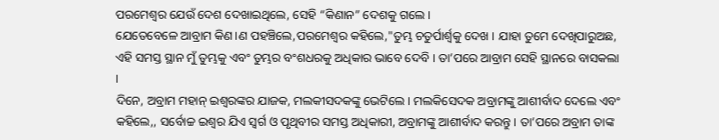ପରମେଶ୍ଵର ଯେଉଁ ଦେଶ ଦେଖାଇଥିଲେ, ସେହି “କିଣାନ” ଦେଶକୁ ଗଲେ ।
ଯେତେବେଳେ ଆବ୍ରାମ କିଣ।ଣ ପହଞ୍ଚିଲେ,ପରମେଶ୍ଵର କହିଲେ,"ତୁମ୍ଭ ଚତୁର୍ପାର୍ଶ୍ଵକୁ ଦେଖ । ଯାହା ତୁମେ ଦେଖିପାରୁଅଛ, ଏହି ସମସ୍ତ ସ୍ଥାନ ମୁଁ ତୁମ୍ଭକୁ ଏବଂ ତୁମ୍ଭର ବଂଶଧରକୁ ଅଧିକାର ଭାବେ ଦେବି । ତା’ପରେ ଆବ୍ରାମ ସେହି ସ୍ଥାନରେ ବାସକଲା ।
ଦିନେ, ଅବ୍ରାମ ମହାନ୍ ଇଶ୍ଵରଙ୍କର ଯାଜକ, ମଲକୀସଦକଙ୍କୁ ଭେଟିଲେ । ମଲକିସେଦକ ଅବ୍ରାମଙ୍କୁ ଆଶୀର୍ବାଦ ଦେଲେ ଏବଂ କହିଲେ,, ସର୍ବୋଚ୍ଚ ଇଶ୍ଵର ଯିଏ ସ୍ଵର୍ଗ ଓ ପୃଥିବୀର ସମସ୍ତ ଅଧିକାରୀ, ଅବ୍ରାମଙ୍କୁ ଆଶୀର୍ବାଦ କରନ୍ତୁ । ତା’ପରେ ଅବ୍ରାମ ତାଙ୍କ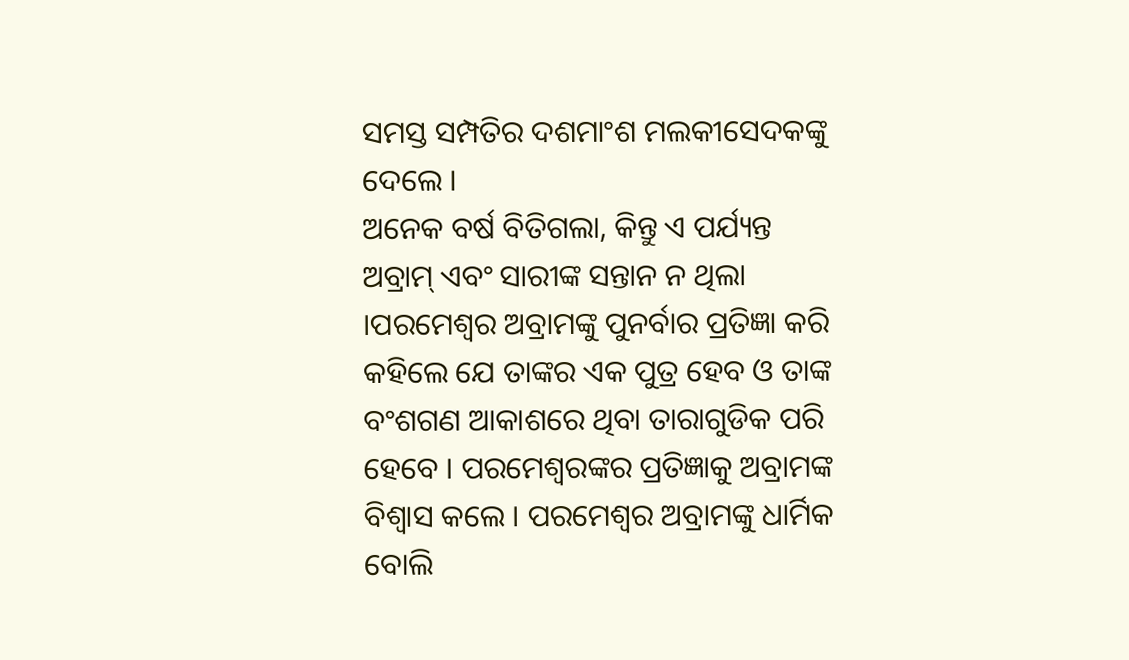ସମସ୍ତ ସମ୍ପତିର ଦଶମାଂଶ ମଲକୀସେଦକଙ୍କୁ ଦେଲେ ।
ଅନେକ ବର୍ଷ ବିତିଗଲା, କିନ୍ତୁ ଏ ପର୍ଯ୍ୟନ୍ତ ଅବ୍ରାମ୍ ଏବଂ ସାରୀଙ୍କ ସନ୍ତାନ ନ ଥିଲା ।ପରମେଶ୍ଵର ଅବ୍ରାମଙ୍କୁ ପୁନର୍ବାର ପ୍ରତିଜ୍ଞା କରି କହିଲେ ଯେ ତାଙ୍କର ଏକ ପୁତ୍ର ହେବ ଓ ତାଙ୍କ ବଂଶଗଣ ଆକାଶରେ ଥିବା ତାରାଗୁଡିକ ପରି ହେବେ । ପରମେଶ୍ଵରଙ୍କର ପ୍ରତିଜ୍ଞାକୁ ଅବ୍ରାମଙ୍କ ବିଶ୍ଵାସ କଲେ । ପରମେଶ୍ଵର ଅବ୍ରାମଙ୍କୁ ଧାର୍ମିକ ବୋଲି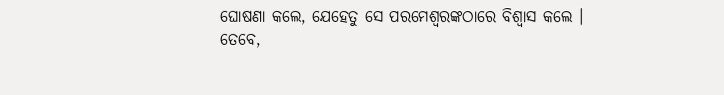ଘୋଷଣା କଲେ, ଯେହେତୁ ସେ ପରମେଶ୍ଵରଙ୍କଠାରେ ବିଶ୍ଵାସ କଲେ ।
ତେବେ,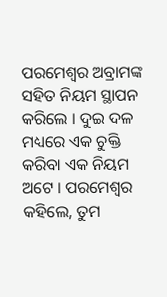ପରମେଶ୍ଵର ଅବ୍ରାମଙ୍କ ସହିତ ନିୟମ ସ୍ଥାପନ କରିଲେ । ଦୁଇ ଦଳ ମଧ୍ୟରେ ଏକ ଚୁକ୍ତି କରିବା ଏକ ନିୟମ ଅଟେ । ପରମେଶ୍ଵର କହିଲେ, ତୁମ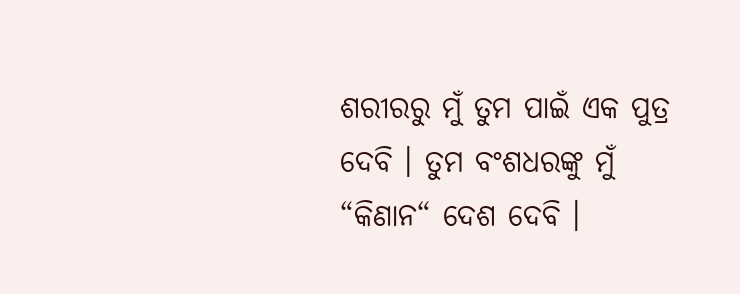ଶରୀରରୁ ମୁଁ ତୁମ ପାଇଁ ଏକ ପୁତ୍ର ଦେବି । ତୁମ ବଂଶଧରଙ୍କୁ ମୁଁ “କିଣାନ“ ଦେଶ ଦେବି ।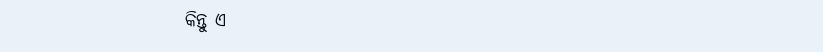କିନ୍ତୁ ଏ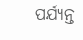ପର୍ଯ୍ୟନ୍ତ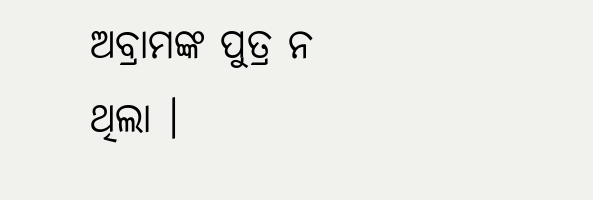ଅବ୍ରାମଙ୍କ ପୁତ୍ର ନ ଥିଲା ।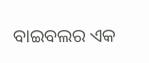ବାଇବଲର ଏକ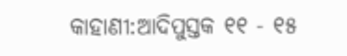କାହାଣୀ:ଆଦିପୁସ୍ତକ ୧୧ - ୧୫